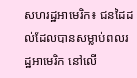សហរដ្ឋអាមេរិក៖ ជនដៃដល់ដែលបានសម្លាប់ពលរដ្ឋអាមេរិក នៅលើ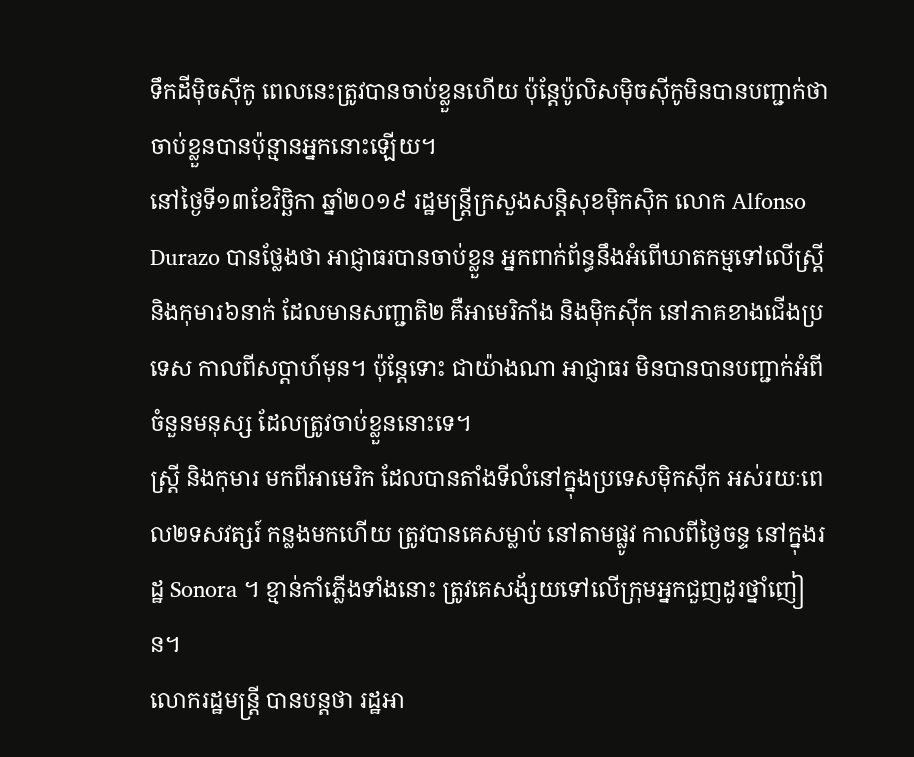ទឹកដីម៉ិចស៊ីកូ ពេលនេះត្រូវបានចាប់ខ្លួនហើយ ប៉ុន្តែប៉ូលិសម៉ិចស៊ីកូមិនបានបញ្ជាក់ថាចាប់ខ្លួនបានប៉ុន្មានអ្នកនោះឡើយ។
នៅថ្ងៃទី១៣ខែវិច្ឆិកា ឆ្នាំ២០១៩ រដ្ឋមន្រ្ដីក្រសួងសន្ដិសុខម៉ិកស៊ិក លោក Alfonso Durazo បានថ្លែងថា អាជ្ញាធរបានចាប់ខ្លួន អ្នកពាក់ព័ន្ធនឹងអំពើឃាតកម្មទៅលើស្រ្ដី និងកុមារ៦នាក់ ដែលមានសញ្ជាតិ២ គឺអាមេរិកាំង និងម៉ិកស៊ីក នៅភាគខាងជើងប្រទេស កាលពីសប្ដាហ៍មុន។ ប៉ុន្ដែទោះ ជាយ៉ាងណា អាជ្ញាធរ មិនបានបានបញ្ជាក់អំពីចំនួនមនុស្ស ដែលត្រូវចាប់ខ្លួននោះទេ។
ស្រ្ដី និងកុមារ មកពីអាមេរិក ដែលបានតាំងទីលំនៅក្នុងប្រទេសម៉ិកស៊ីក អស់រយៈពេល២ទសវត្សរ៍ កន្លងមកហើយ ត្រូវបានគេសម្លាប់ នៅតាមផ្លូវ កាលពីថ្ងៃចន្ទ នៅក្នុងរដ្ឋ Sonora ។ ខ្មាន់កាំភ្លើងទាំងនោះ ត្រូវគេសង័្សយទៅលើក្រុមអ្នកជួញដូរថ្នាំញៀន។
លោករដ្ឋមន្រ្ដី បានបន្ដថា រដ្ឋអា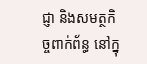ជ្ញា និងសមត្ថកិច្ចពាក់ព័ន្ធ នៅក្នុ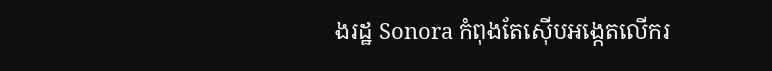ងរដ្ឋ Sonora កំពុងតែស៊ើបអង្កេតលើករ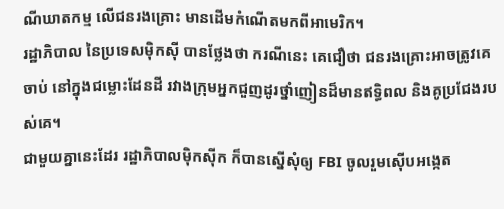ណីឃាតកម្ម លើជនរងគ្រោះ មានដើមកំណើតមកពីអាមេរិក។
រដ្ឋាភិបាល នៃប្រទេសម៉ិកស៊ី បានថ្លែងថា ករណីនេះ គេជឿថា ជនរងគ្រោះអាចត្រូវគេចាប់ នៅក្នុងជម្លោះដែនដី រវាងក្រុមអ្នកជួញដូរថ្នាំញៀនដ៏មានឥទ្ធិពល និងគូប្រជែងរបស់គេ។
ជាមួយគ្នានេះដែរ រដ្ឋាភិបាលម៉ិកស៊ីក ក៏បានស្នើសុំឲ្យ FBI ចូលរួមស៊ើបអង្កេត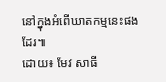នៅក្នុងអំពើឃាតកម្មនេះផងដែរ៕
ដោយ៖ មែវ សាធី